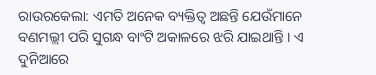ରାଉରକେଲା: ଏମତି ଅନେକ ବ୍ୟକ୍ତିତ୍ୱ ଅଛନ୍ତି ଯେଉଁମାନେ ବଣମଲ୍ଲୀ ପରି ସୁଗନ୍ଧ ବାଂଟି ଅକାଳରେ ଝରି ଯାଇଥାନ୍ତି । ଏ ଦୁନିଆରେ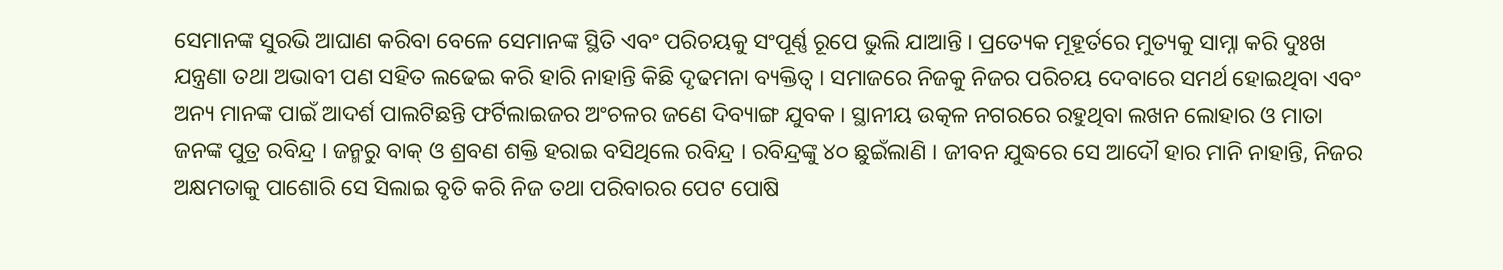ସେମାନଙ୍କ ସୁରଭି ଆଘାଣ କରିବା ବେଳେ ସେମାନଙ୍କ ସ୍ଥିତି ଏବଂ ପରିଚୟକୁ ସଂପୂର୍ଣ୍ଣ ରୂପେ ଭୁଲି ଯାଆନ୍ତି । ପ୍ରତ୍ୟେକ ମୂହୂର୍ତରେ ମୁତ୍ୟକୁ ସାମ୍ନା କରି ଦୁଃଖ ଯନ୍ତ୍ରଣା ତଥା ଅଭାବୀ ପଣ ସହିତ ଲଢେଇ କରି ହାରି ନାହାନ୍ତି କିଛି ଦୃଢମନା ବ୍ୟକ୍ତିତ୍ୱ । ସମାଜରେ ନିଜକୁ ନିଜର ପରିଚୟ ଦେବାରେ ସମର୍ଥ ହୋଇଥିବା ଏବଂ ଅନ୍ୟ ମାନଙ୍କ ପାଇଁ ଆଦର୍ଶ ପାଲଟିଛନ୍ତି ଫର୍ଟିଲାଇଜର ଅଂଚଳର ଜଣେ ଦିବ୍ୟାଙ୍ଗ ଯୁବକ । ସ୍ଥାନୀୟ ଉତ୍କଳ ନଗରରେ ରହୁଥିବା ଲଖନ ଲୋହାର ଓ ମାତା ଜନଙ୍କ ପୁତ୍ର ରବିନ୍ଦ୍ର । ଜନ୍ମରୁ ବାକ୍ ଓ ଶ୍ରବଣ ଶକ୍ତି ହରାଇ ବସିଥିଲେ ରବିନ୍ଦ୍ର । ରବିନ୍ଦ୍ରଙ୍କୁ ୪୦ ଛୁଇଁଲାଣି । ଜୀବନ ଯୁଦ୍ଧରେ ସେ ଆଦୌ ହାର ମାନି ନାହାନ୍ତି, ନିଜର ଅକ୍ଷମତାକୁ ପାଶୋରି ସେ ସିଲାଇ ବୃତି କରି ନିଜ ତଥା ପରିବାରର ପେଟ ପୋଷି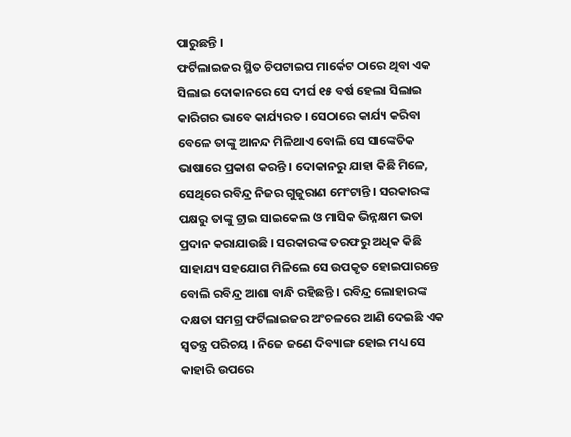ପାରୁଛନ୍ତି ।
ଫର୍ଟିଲାଇଜର ସ୍ଥିତ ଚିପଟାଇପ ମାର୍କେଟ ଠାରେ ଥିବା ଏକ ସିଲାଇ ଦୋକାନରେ ସେ ଦୀର୍ଘ ୧୫ ବର୍ଷ ହେଲା ସିଲାଇ କାରିଗର ଭାବେ କାର୍ଯ୍ୟରତ । ସେଠାରେ କାର୍ଯ୍ୟ କରିବା ବେଳେ ତାଙ୍କୁ ଆନନ୍ଦ ମିଳିଥାଏ ବୋଲି ସେ ସାଙ୍କେତିକ ଭାଷାରେ ପ୍ରକାଶ କରନ୍ତି । ଦୋକାନରୁ ଯାହା କିଛି ମିଳେ, ସେଥିରେ ରବିନ୍ଦ୍ର ନିଜର ଗୁଜୁରାଣ ମେଂଟାନ୍ତି । ସରକାରଙ୍କ ପକ୍ଷରୁ ତାଙ୍କୁ ଟ୍ରାଇ ସାଇକେଲ ଓ ମାସିକ ଭିନ୍ନକ୍ଷମ ଭତା ପ୍ରଦାନ କରାଯାଉଛି । ସରକାରଙ୍କ ତରଫରୁ ଅଧିକ କିଛି ସାହାଯ୍ୟ ସହଯୋଗ ମିଳିଲେ ସେ ଉପକୃତ ହୋଇପାରନ୍ତେ ବୋଲି ରବିନ୍ଦ୍ର ଆଶା ବାନ୍ଧି ରହିଛନ୍ତି । ରବିନ୍ଦ୍ର ଲୋହାରଙ୍କ ଦକ୍ଷତା ସମଗ୍ର ଫର୍ଟିଲାଇଜର ଅଂଚଳରେ ଆଣି ଦେଇଛି ଏକ ସ୍ୱତନ୍ତ୍ର ପରିଚୟ । ନିଜେ ଜଣେ ଦିବ୍ୟାଙ୍ଗ ହୋଇ ମଧ୍ୟ ସେ କାହାରି ଉପରେ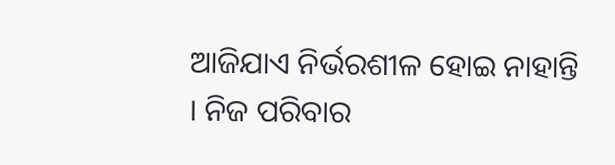ଆଜିଯାଏ ନିର୍ଭରଶୀଳ ହୋଇ ନାହାନ୍ତି । ନିଜ ପରିବାର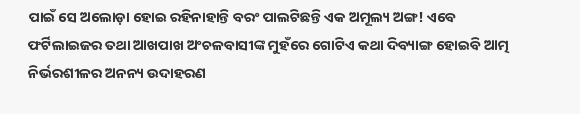ପାଇଁ ସେ ଅଲୋଡ଼ା ହୋଇ ରହିନାହାନ୍ତି ବରଂ ପାଲଟିଛନ୍ତି ଏକ ଅମୂଲ୍ୟ ଅଙ୍ଗ! ଏବେ ଫର୍ଟିଲାଇଜର ତଥା ଆଖପାଖ ଅଂଚଳବାସୀଙ୍କ ମୁହଁରେ ଗୋଟିଏ କଥା ଦିବ୍ୟାଙ୍ଗ ହୋଇବି ଆତ୍ମ ନିର୍ଭରଶୀଳର ଅନନ୍ୟ ଉଦାହରଣ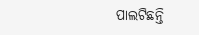ପାଲଟିଛନ୍ତି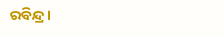ରବିନ୍ଦ୍ର।